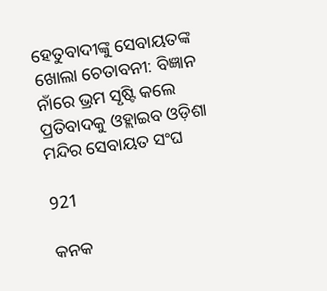ହେତୁବାଦୀଙ୍କୁ ସେବାୟତଙ୍କ ଖୋଲା ଚେତାବନୀ: ବିଜ୍ଞାନ ନାଁରେ ଭ୍ରମ ସୃଷ୍ଟି କଲେ ପ୍ରତିବାଦକୁ ଓହ୍ଲାଇବ ଓଡ଼ିଶା ମନ୍ଦିର ସେବାୟତ ସଂଘ

921

କନକ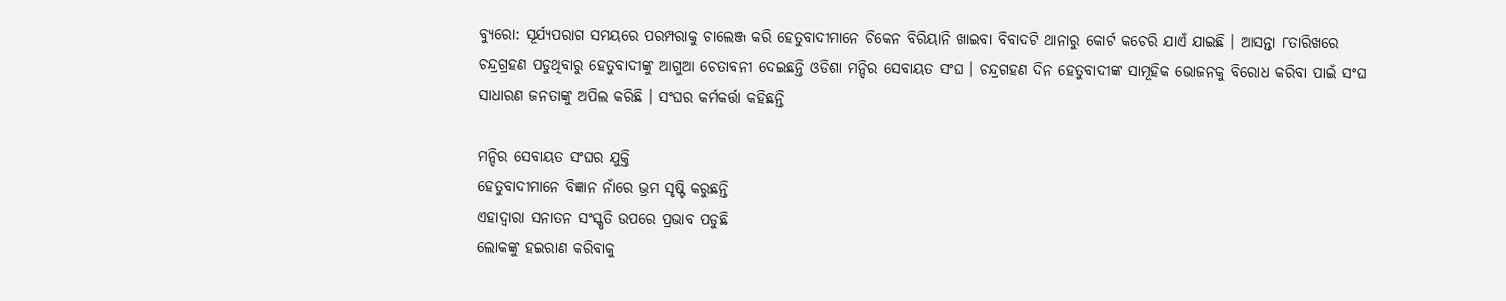ବ୍ୟୁରୋ: ସୂର୍ଯ୍ୟପରାଗ ସମୟରେ ପରମ୍ପରାକୁ ଚାଲେଞ୍ଜ କରି ହେତୁବାଦୀମାନେ ଚିକେନ ବିରିୟାନି ଖାଇବା ବିବାଦଟି ଥାନାରୁ କୋର୍ଟ କଚେରି ଯାଏଁ ଯାଇଛି । ଆସନ୍ତା ୮ତାରିଖରେ ଚନ୍ଦ୍ରଗ୍ରହଣ ପଡୁଥିବାରୁ ହେତୁବାଦୀଙ୍କୁ ଆଗୁଆ ଚେତାବନୀ ଦେଇଛନ୍ତି ଓଡିଶା ମନ୍ଦିର ସେବାୟତ ସଂଘ । ଚନ୍ଦ୍ରଗହଣ ଦିନ ହେତୁବାଦୀଙ୍କ ସାମୂହିକ ଭୋଜନକୁ ବିରୋଧ କରିବା ପାଇଁ ସଂଘ ସାଧାରଣ ଜନତାଙ୍କୁ ଅପିଲ କରିଛି । ସଂଘର କର୍ମକର୍ତ୍ତା କହିଛନ୍ତି

ମନ୍ଦିର ସେବାୟତ ସଂଘର ଯୁକ୍ତି
ହେତୁବାଦୀମାନେ ବିଜ୍ଞାନ ନାଁରେ ଭ୍ରମ ସୃଷ୍ଟି କରୁଛନ୍ତି
ଏହାଦ୍ୱାରା ସନାତନ ସଂସ୍କୃତି ଉପରେ ପ୍ରଭାବ ପଡୁଛି
ଲୋକଙ୍କୁ ହଇରାଣ କରିବାକୁ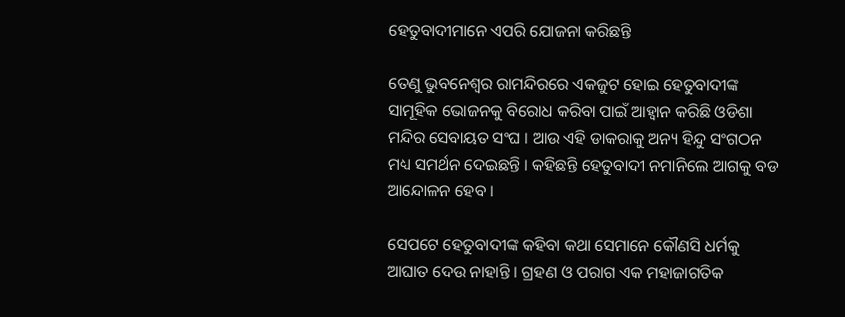ହେତୁବାଦୀମାନେ ଏପରି ଯୋଜନା କରିଛନ୍ତି

ତେଣୁ ଭୁବନେଶ୍ୱର ରାମନ୍ଦିରରେ ଏକଜୁଟ ହୋଇ ହେତୁବାଦୀଙ୍କ ସାମୂହିକ ଭୋଜନକୁ ବିରୋଧ କରିବା ପାଇଁ ଆହ୍ୱାନ କରିଛି ଓଡିଶା ମନ୍ଦିର ସେବାୟତ ସଂଘ । ଆଉ ଏହି ଡାକରାକୁ ଅନ୍ୟ ହିନ୍ଦୁ ସଂଗଠନ ମଧ୍ୟ ସମର୍ଥନ ଦେଇଛନ୍ତି । କହିଛନ୍ତି ହେତୁବାଦୀ ନମାନିଲେ ଆଗକୁ ବଡ ଆନ୍ଦୋଳନ ହେବ ।

ସେପଟେ ହେତୁବାଦୀଙ୍କ କହିବା କଥା ସେମାନେ କୌଣସି ଧର୍ମକୁ ଆଘାତ ଦେଉ ନାହାନ୍ତି । ଗ୍ରହଣ ଓ ପରାଗ ଏକ ମହାଜାଗତିକ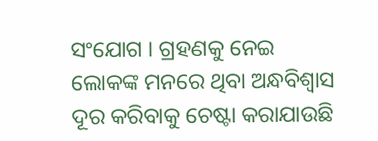ସଂଯୋଗ । ଗ୍ରହଣକୁ ନେଇ ଲୋକଙ୍କ ମନରେ ଥିବା ଅନ୍ଧବିଶ୍ୱାସ ଦୂର କରିବାକୁ ଚେଷ୍ଟା କରାଯାଉଛି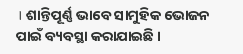। ଶାନ୍ତିପୂର୍ଣ୍ଣ ଭାବେ ସାମୁହିକ ଭୋଜନ ପାଇଁ ବ୍ୟବସ୍ଥା କରାଯାଇଛି ।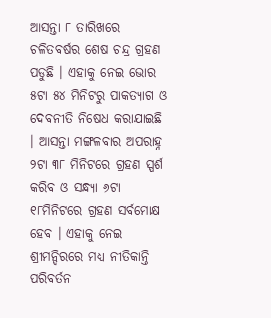ଆସନ୍ତା ୮ ତାରିଖରେ ଚଳିତବର୍ଷର ଶେଷ ଚନ୍ଦ୍ର ଗ୍ରହଣ ପଡୁଛି । ଏହାକୁ ନେଇ ଭୋର ୫ଟା ୫୪ ମିନିଟରୁ ପାକତ୍ୟାଗ ଓ ଦେବନୀତି ନିଷେଧ କରାଯାଇଛି । ଆସନ୍ତା ମଙ୍ଗଳବାର ଅପରାହ୍ନ ୨ଟା ୩୮ ମିନିଟରେ ଗ୍ରହଣ ସ୍ପର୍ଶ କରିବ ଓ ସନ୍ଧ୍ୟା ୬ଟା ୧୮ମିନିଟରେ ଗ୍ରହଣ ସର୍ବମୋକ୍ଷ ହେବ । ଏହାକୁ ନେଇ ଶ୍ରୀମନ୍ଦିରରେ ମଧ୍ୟ ନୀତିକାନ୍ତି ପରିବର୍ତନ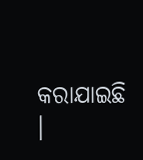କରାଯାଇଛି ।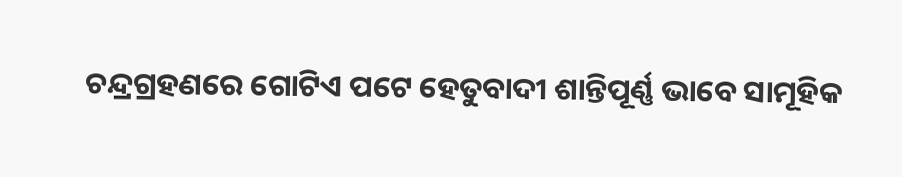ଚନ୍ଦ୍ରଗ୍ରହଣରେ ଗୋଟିଏ ପଟେ ହେତୁବାଦୀ ଶାନ୍ତିପୂର୍ଣ୍ଣ ଭାବେ ସାମୂହିକ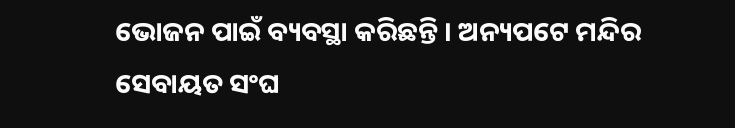ଭୋଜନ ପାଇଁ ବ୍ୟବସ୍ଥା କରିଛନ୍ତି । ଅନ୍ୟପଟେ ମନ୍ଦିର ସେବାୟତ ସଂଘ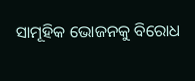ସାମୂହିକ ଭୋଜନକୁ ବିରୋଧ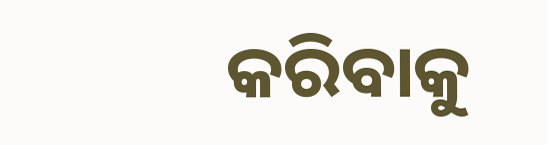କରିବାକୁ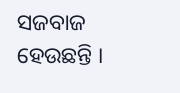ସଜବାଜ ହେଉଛନ୍ତି ।